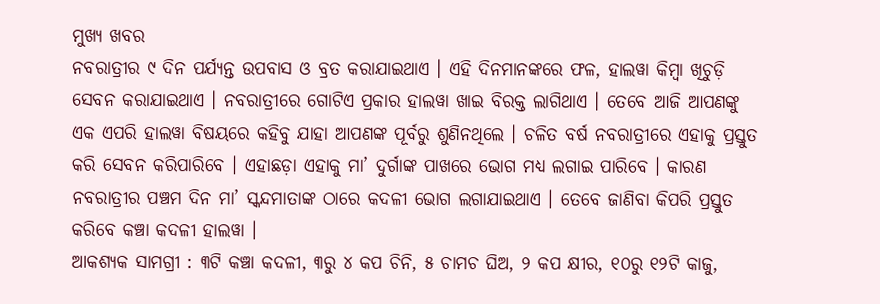ମୁଖ୍ୟ ଖବର
ନବରାତ୍ରୀର ୯ ଦିନ ପର୍ଯ୍ୟନ୍ତ ଉପବାସ ଓ ବ୍ରତ କରାଯାଇଥାଏ । ଏହି ଦିନମାନଙ୍କରେ ଫଳ, ହାଲୱା କିମ୍ବା ଖିଚୁଡ଼ି ସେବନ କରାଯାଇଥାଏ । ନବରାତ୍ରୀରେ ଗୋଟିଏ ପ୍ରକାର ହାଲୱା ଖାଇ ବିରକ୍ତ ଲାଗିଥାଏ । ତେବେ ଆଜି ଆପଣଙ୍କୁ ଏକ ଏପରି ହାଲୱା ବିଷୟରେ କହିବୁ ଯାହା ଆପଣଙ୍କ ପୂର୍ବରୁ ଶୁଣିନଥିଲେ । ଚଳିତ ବର୍ଷ ନବରାତ୍ରୀରେ ଏହାକୁ ପ୍ରସ୍ତୁତ କରି ସେବନ କରିପାରିବେ । ଏହାଛଡ଼ା ଏହାକୁ ମା’ ଦୁର୍ଗାଙ୍କ ପାଖରେ ଭୋଗ ମଧ୍ୟ ଲଗାଇ ପାରିବେ । କାରଣ ନବରାତ୍ରୀର ପଞ୍ଚମ ଦିନ ମା’ ସ୍କନ୍ଦମାତାଙ୍କ ଠାରେ କଦଳୀ ଭୋଗ ଲଗାଯାଇଥାଏ । ତେବେ ଜାଣିବା କିପରି ପ୍ରସ୍ତୁତ କରିବେ କଞ୍ଚା କଦଳୀ ହାଲୱା ।
ଆକଶ୍ୟକ ସାମଗ୍ରୀ : ୩ଟି କଞ୍ଚା କଦଳୀ, ୩ରୁ ୪ କପ ଚିନି, ୫ ଚାମଚ ଘିଅ, ୨ କପ କ୍ଷୀର, ୧୦ରୁ ୧୨ଟି କାଜୁ,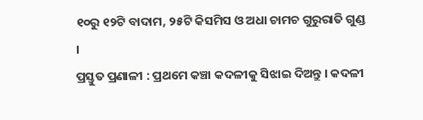୧୦ରୁ ୧୨ଟି ବାଦାମ, ୨୫ଟି କିସମିସ ଓ ଅଧା ଚାମଚ ଗୁରୁରାତି ଗୁଣ୍ଡ ।
ପ୍ରସ୍ତୁତ ପ୍ରଣାଳୀ : ପ୍ରଥମେ କଞ୍ଚା କଦଳୀକୁ ସିଝାଇ ଦିଅନ୍ତୁ । କଦଳୀ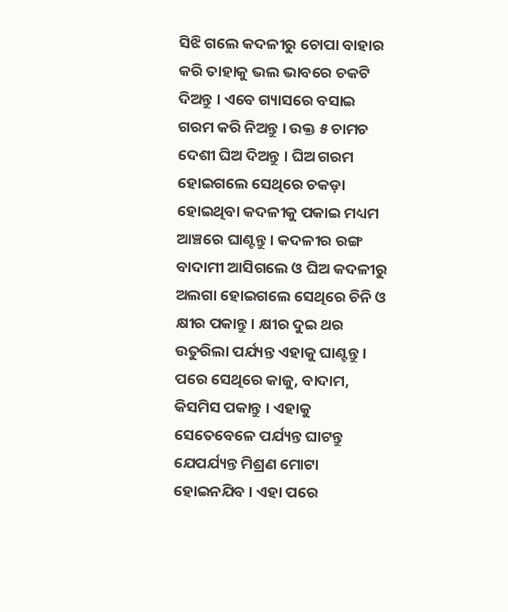ସିଝି ଗଲେ କଦଳୀରୁ ଚୋପା ବାହାର କରି ତାହାକୁ ଭଲ ଭାବରେ ଚକଟି ଦିଅନ୍ତୁ । ଏବେ ଗ୍ୟାସରେ ବସାଇ ଗରମ କରି ନିଅନ୍ତୁ । ଉକ୍ତ ୫ ଚାମଚ ଦେଶୀ ଘିଅ ଦିଅନ୍ତୁ । ଘିଅ ଗରମ ହୋଇଗଲେ ସେଥିରେ ଚକଡ଼ା ହୋଇଥିବା କଦଳୀକୁ ପକାଇ ମଧ୍ୟମ ଆଞ୍ଚରେ ଘାଣ୍ଟନ୍ତୁ । କଦଳୀର ରଙ୍ଗ ବାଦାମୀ ଆସିଗଲେ ଓ ଘିଅ କଦଳୀରୁ ଅଲଗା ହୋଇଗଲେ ସେଥିରେ ଚିନି ଓ କ୍ଷୀର ପକାନ୍ତୁ । କ୍ଷୀର ଦୁଇ ଥର ଉତୁରିଲା ପର୍ଯ୍ୟନ୍ତ ଏହାକୁ ଘାଣ୍ଟନ୍ତୁ । ପରେ ସେଥିରେ କାଜୁ, ବାଦାମ, କିସମିସ ପକାନ୍ତୁ । ଏହାକୁ ସେତେବେଳେ ପର୍ଯ୍ୟନ୍ତ ଘାଟନ୍ତୁ ଯେପର୍ଯ୍ୟନ୍ତ ମିଶ୍ରଣ ମୋଟା ହୋଇନଯିବ । ଏହା ପରେ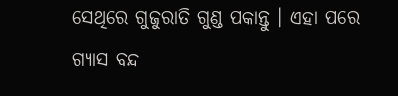ସେଥିରେ ଗୁଜୁରାତି ଗୁଣ୍ଡ ପକାନ୍ତୁ । ଏହା ପରେ ଗ୍ୟାସ ବନ୍ଦ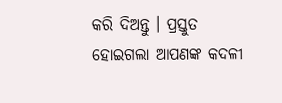କରି ଦିଅନ୍ତୁ । ପ୍ରସ୍ତୁତ ହୋଇଗଲା ଆପଣଙ୍କ କଦଳୀ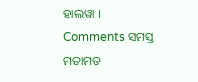ହାଲୱା ।
Comments ସମସ୍ତ ମତାମତ